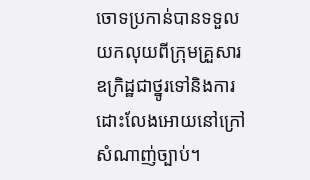ចោទប្រកាន់បានទទួលយកលុយពីក្រុមគ្រួសារឧក្រិដ្ឋជាថ្នូរទៅនិងការដោះលែងអោយនៅក្រៅ
សំណាញ់ច្បាប់។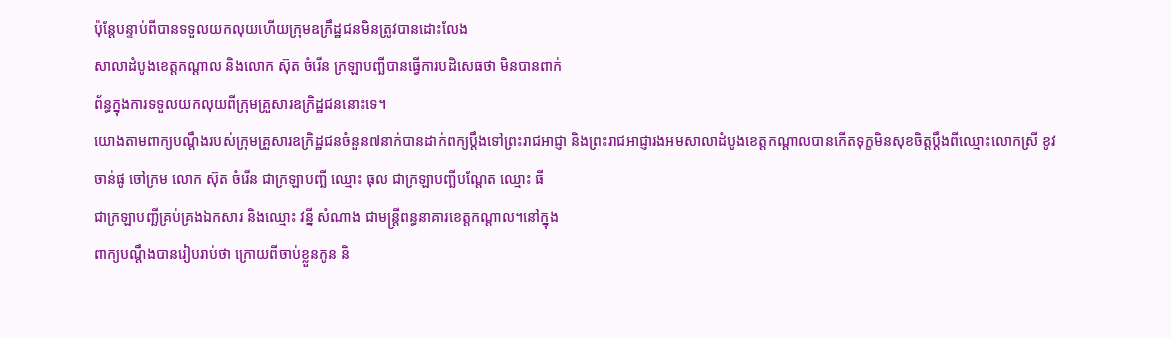ប៉ុន្តែបន្ទាប់ពីបានទទួលយកលុយហើយក្រុមឧក្រឹដ្ឋជនមិនត្រូវបានដោះលែង
សាលាដំបូងខេត្តកណ្តាល និងលោក ស៊ុត ចំរើន ក្រឡាបញ្ឆីបានធ្វើការបដិសេធថា មិនបានពាក់
ព័ន្ធក្នុងការទទួលយកលុយពីក្រុមគ្រួសារឧក្រិដ្ឋជននោះទេ។
យោងតាមពាក្យបណ្តឹងរបស់ក្រុមគ្រួសារឧក្រិដ្ឋជនចំនួន៧នាក់បានដាក់ពក្យប្តឹងទៅព្រះរាជអាជ្ញា និងព្រះរាជអាជ្ញារងអមសាលាដំបូងខេត្តកណ្តាលបានកើតទុក្ខមិនសុខចិត្តប្តឹងពីឈ្មោះលោកស្រី ខូវ
ចាន់ផូ ចៅក្រម លោក ស៊ុត ចំរើន ជាក្រឡាបញ្ឆី ឈ្មោះ ធុល ជាក្រឡាបញ្ឆីបណ្តែត ឈ្មោះ ធី
ជាក្រឡាបញ្ឆីគ្រប់គ្រងឯកសារ និងឈ្មោះ វន្នី សំណាង ជាមន្ត្រីពន្ធនាគារខេត្តកណ្តាល។នៅក្នុង
ពាក្យបណ្តឹងបានរៀបរាប់ថា ក្រោយពីចាប់ខ្លួនកូន និ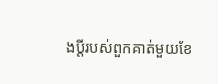ងប្តីរបស់ពួកគាត់មួយខែ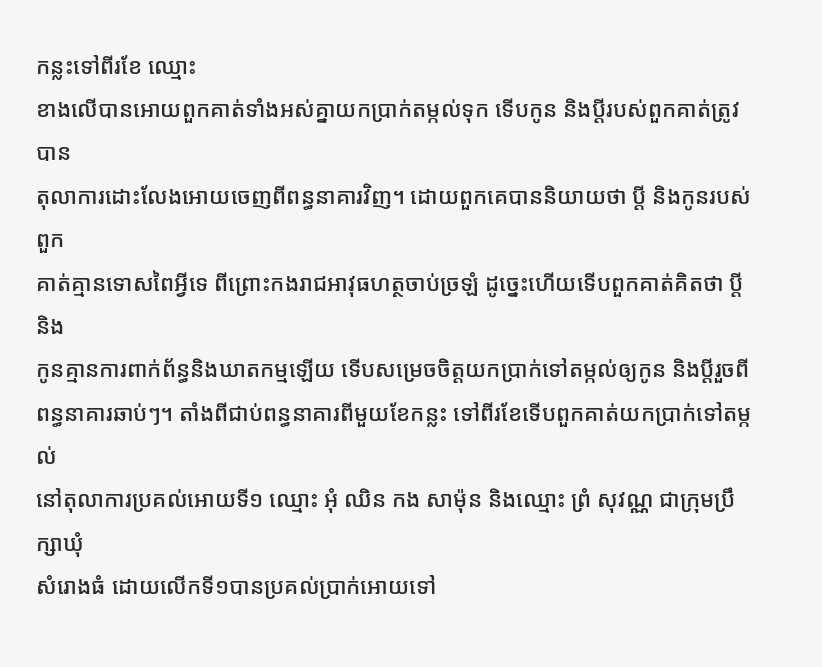កន្លះទៅពីរខែ ឈ្មោះ
ខាងលើបានអោយពួកគាត់ទាំងអស់គ្នាយកប្រាក់តម្កល់ទុក ទើបកូន និងប្តីរបស់ពួកគាត់ត្រូវបាន
តុលាការដោះលែងអោយចេញពីពន្ធនាគារវិញ។ ដោយពួកគេបាននិយាយថា ប្តី និងកូនរបស់ពួក
គាត់គ្មានទោសពៃអ្វីទេ ពីព្រោះកងរាជអាវុធហត្ថចាប់ច្រឡំ ដូច្នេះហើយទើបពួកគាត់គិតថា ប្តី និង
កូនគ្មានការពាក់ព័ន្ធនិងឃាតកម្មឡើយ ទើបសម្រេចចិត្តយកប្រាក់ទៅតម្កល់ឲ្យកូន និងប្តីរួចពី
ពន្ធនាគារឆាប់ៗ។ តាំងពីជាប់ពន្ធនាគារពីមួយខែកន្លះ ទៅពីរខែទើបពួកគាត់យកប្រាក់ទៅតម្កល់
នៅតុលាការប្រគល់អោយទី១ ឈ្មោះ អុំ ឈិន កង សាម៉ុន និងឈ្មោះ ព្រំ សុវណ្ណ ជាក្រុមប្រឹក្សាឃុំ
សំរោងធំ ដោយលើកទី១បានប្រគល់ប្រាក់អោយទៅ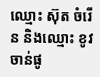ឈ្មោះ ស៊ុត ចំរើន និងឈ្មោះ ខូវ ចាន់ផូ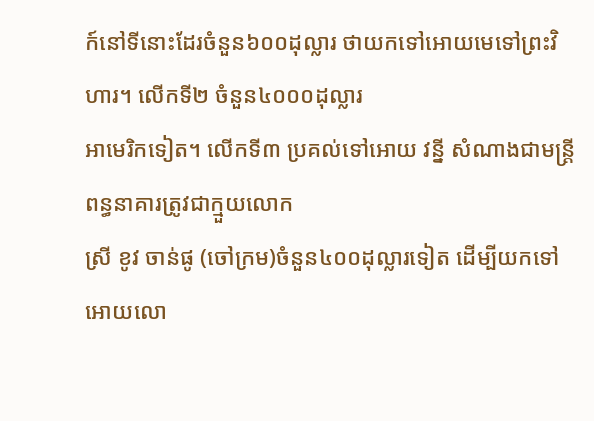ក៍នៅទីនោះដែរចំនួន៦០០ដុល្លារ ថាយកទៅអោយមេទៅព្រះវិហារ។ លើកទី២ ចំនួន៤០០០ដុល្លារ
អាមេរិកទៀត។ លើកទី៣ ប្រគល់ទៅអោយ វន្នី សំណាងជាមន្ត្រីពន្ធនាគារត្រូវជាក្មួយលោក
ស្រី ខូវ ចាន់ផូ (ចៅក្រម)ចំនួន៤០០ដុល្លារទៀត ដើម្បីយកទៅអោយលោ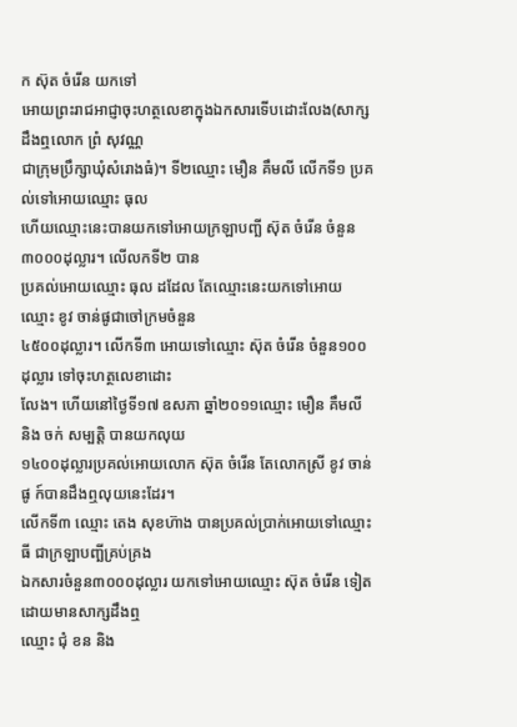ក ស៊ុត ចំរើន យកទៅ
អោយព្រះរាជអាជ្ញាចុះហត្ថលេខាក្នុងឯកសារទើបដោះលែង(សាក្សដឹងឮលោក ព្រំ សុវណ្ណ
ជាក្រុមប្រឹក្សាឃុំសំរោងធំ)។ ទី២ឈ្មោះ មឿន គឹមលី លើកទី១ ប្រគល់ទៅអោយឈ្មោះ ធុល
ហើយឈ្មោះនេះបានយកទៅអោយក្រឡាបញ្ឆី ស៊ុត ចំរើន ចំនួន៣០០០ដុល្លារ។ លើលកទី២ បាន
ប្រគល់អោយឈ្មោះ ធុល ដដែល តែឈ្មោះនេះយកទៅអោយឈ្មោះ ខូវ ចាន់ផូជាចៅក្រមចំនួន
៤៥០០ដុល្លារ។ លើកទី៣ អោយទៅឈ្មោះ ស៊ុត ចំរើន ចំនួន១០០ដុល្លារ ទៅចុះហត្ថលេខាដោះ
លែង។ ហើយនៅថ្ងៃទី១៧ ឧសភា ឆ្នាំ២០១១ឈ្មោះ មឿន គឹមលី និង ចក់ សម្បត្តិ បានយកលុយ
១៤០០ដុល្លារប្រគល់អោយលោក ស៊ុត ចំរើន តែលោកស្រី ខូវ ចាន់ផូ ក៍បានដឹងឮលុយនេះដែរ។
លើកទី៣ ឈ្មោះ តេង សុខហ៊ាង បានប្រគល់ប្រាក់អោយទៅឈ្មោះ ធី ជាក្រឡាបញ្ឆីគ្រប់គ្រង
ឯកសារចំនួន៣០០០ដុល្លារ យកទៅអោយឈ្មោះ ស៊ុត ចំរើន ទៀតដោយមានសាក្សដឹងឮ
ឈ្មោះ ជុំ ខន និង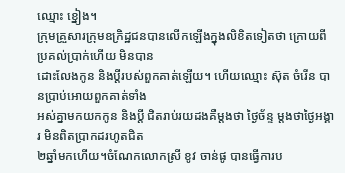ឈ្មោះ ខ្នៀង។
ក្រុមគ្រួសារក្រុមឧក្រិដ្ឋជនបានលើកឡើងក្នុងលិខិតទៀតថា ក្រោយពីប្រគល់ប្រាក់ហើយ មិនបាន
ដោះលែងកូន និងប្តីរបស់ពួកគាត់ឡើយ។ ហើយឈ្មោះ ស៊ុត ចំរើន បានប្រាប់អោយពួកគាត់ទាំង
អស់គ្នាមកយកកូន និងប្តី ជិតរាប់រយដងគឺម្តងថា ថ្ងៃច័ន្ទ ម្តងថាថ្ងៃអង្គារ មិនពិតប្រាកដរហូតជិត
២ឆ្នាំមកហើយ។ចំណែកលោកស្រី ខូវ ចាន់ផូ បានធ្វើការប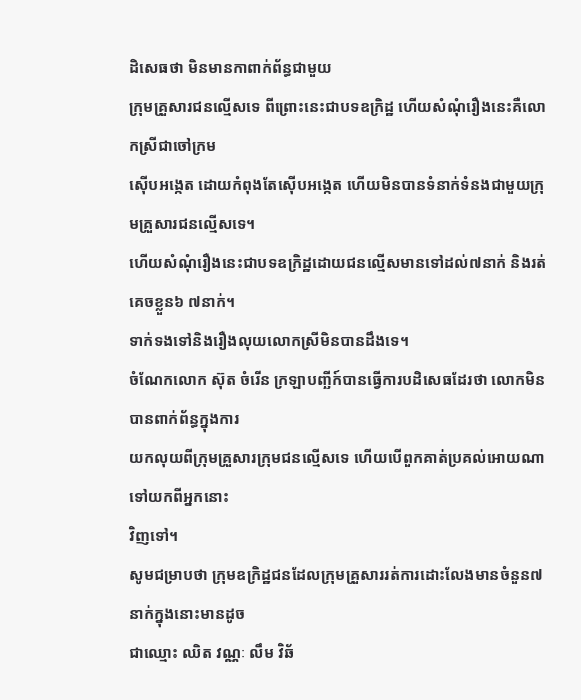ដិសេធថា មិនមានកាពាក់ព័ន្ធជាមួយ
ក្រុមគ្រួសារជនល្មើសទេ ពីព្រោះនេះជាបទឧក្រិដ្ឋ ហើយសំណុំរឿងនេះគឺលោកស្រីជាចៅក្រម
ស៊ើបអង្កេត ដោយកំពុងតែស៊ើបអង្កេត ហើយមិនបានទំនាក់ទំនងជាមួយក្រុមគ្រួសារជនល្មើសទេ។
ហើយសំណុំរឿងនេះជាបទឧក្រិដ្ឋដោយជនល្មើសមានទៅដល់៧នាក់ និងរត់គេចខ្លួន៦ ៧នាក់។
ទាក់ទងទៅនិងរឿងលុយលោកស្រីមិនបានដឹងទេ។
ចំណែកលោក ស៊ុត ចំរើន ក្រឡាបញ្ឆីក៍បានធ្វើការបដិសេធដែរថា លោកមិនបានពាក់ព័ន្ធក្នុងការ
យកលុយពីក្រុមគ្រួសារក្រុមជនល្មើសទេ ហើយបើពួកគាត់ប្រគល់អោយណាទៅយកពីអ្នកនោះ
វិញទៅ។
សូមជម្រាបថា ក្រុមឧក្រិដ្ឋជនដែលក្រុមគ្រួសាររត់ការដោះលែងមានចំនួន៧នាក់ក្នុងនោះមានដូច
ជាឈ្មោះ ឈិត វណ្ណៈ លឹម វិឆ័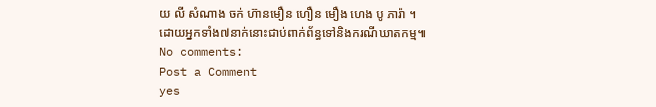យ លី សំណាង ចក់ ហ៊ានមឿន ហឿន មឿង ហេង បូ ភារ៉ា ។
ដោយអ្នកទាំង៧នាក់នោះជាប់ពាក់ព័ន្ធទៅនិងករណីឃាតកម្ម៕
No comments:
Post a Comment
yes